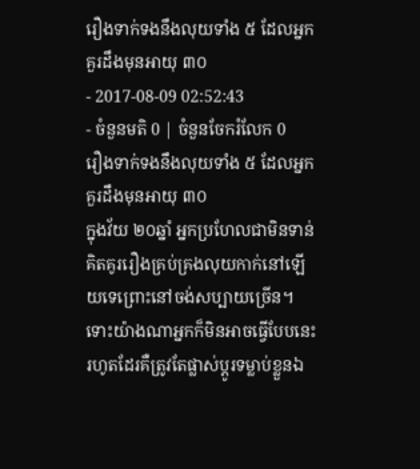រឿងទាក់ទងនឹងលុយទាំង ៥ ដែលអ្នកគួរដឹងមុនអាយុ ៣០
- 2017-08-09 02:52:43
- ចំនួនមតិ 0 | ចំនួនចែករំលែក 0
រឿងទាក់ទងនឹងលុយទាំង ៥ ដែលអ្នកគួរដឹងមុនអាយុ ៣០
ក្នុងវ័យ ២០ឆ្នាំ អ្នកប្រហែលជាមិនទាន់គិតគូររឿងគ្រប់គ្រងលុយកាក់នៅឡើយទេព្រោះនៅចង់សប្បាយច្រើន។ ទោះយ៉ាងណាអ្នកក៏មិនអាចធ្វើបែបនេះរហូតដែរគឺត្រូវតែផ្លាស់ប្ដូរទម្លាប់ខ្លួនឯ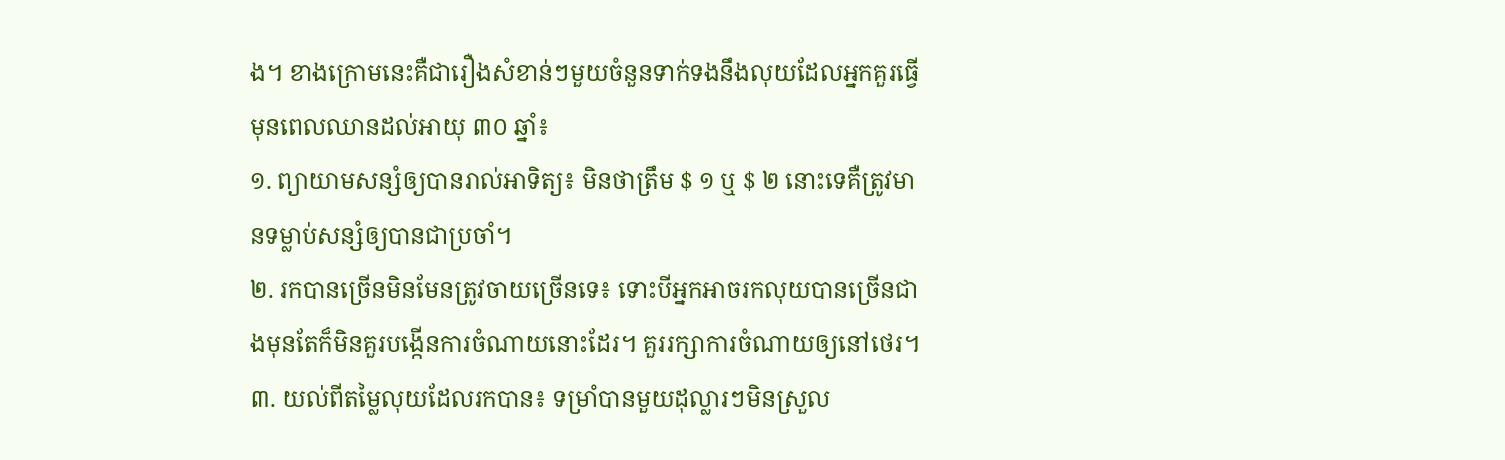ង។ ខាងក្រោមនេះគឺជារឿងសំខាន់ៗមួយចំនួនទាក់ទងនឹងលុយដែលអ្នកគួរធ្វើមុនពេលឈានដល់អាយុ ៣០ ឆ្នាំ៖
១. ព្យាយាមសន្សំឲ្យបានរាល់អាទិត្យ៖ មិនថាត្រឹម $ ១ ឬ $ ២ នោះទេគឺត្រូវមានទម្លាប់សន្សំឲ្យបានជាប្រចាំ។
២. រកបានច្រើនមិនមែនត្រូវចាយច្រើនទេ៖ ទោះបីអ្នកអាចរកលុយបានច្រើនជាងមុនតែក៏មិនគួរបង្កើនការចំណាយនោះដែរ។ គួររក្សាការចំណាយឲ្យនៅថេរ។
៣. យល់ពីតម្លៃលុយដែលរកបាន៖ ទម្រាំបានមួយដុល្លារៗមិនស្រួល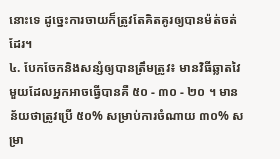នោះទេ ដូច្នេះការចាយក៏ត្រូវតែគិតគូរឲ្យបានម៉ត់ចត់ដែរ។
៤. បែកចែកនិងសន្សំឲ្យបានត្រឹមត្រូវ៖ មានវិធីឆ្លាតវៃមួយដែលអ្នកអាចធ្វើបានគឺ ៥០ - ៣០ - ២០ ។ មានន័យថាត្រូវប្រើ ៥០% សម្រាប់ការចំណាយ ៣០% សម្រា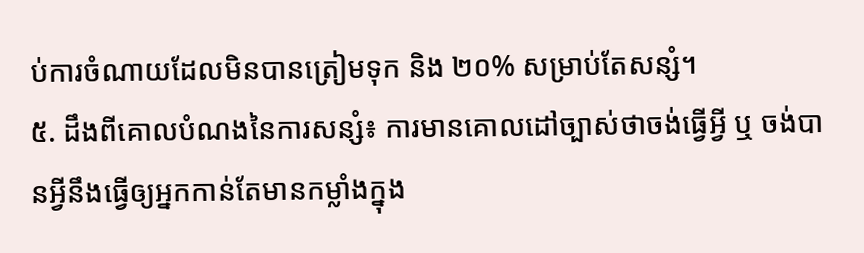ប់ការចំណាយដែលមិនបានត្រៀមទុក និង ២០% សម្រាប់តែសន្សំ។
៥. ដឹងពីគោលបំណងនៃការសន្សំ៖ ការមានគោលដៅច្បាស់ថាចង់ធ្វើអ្វី ឬ ចង់បានអ្វីនឹងធ្វើឲ្យអ្នកកាន់តែមានកម្លាំងក្នុង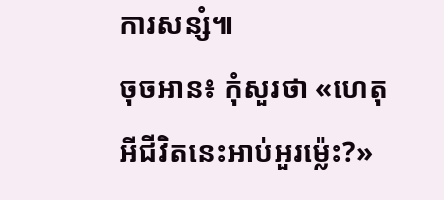ការសន្សំ៕
ចុចអាន៖ កុំសួរថា «ហេតុអីជីវិតនេះអាប់អួរម្ល៉េះ?»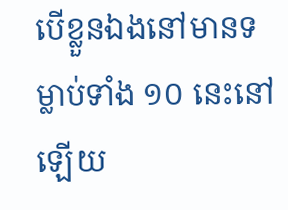បើខ្លួនឯងនៅមានទម្លាប់ទាំង ១០ នេះនៅឡើយ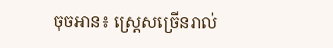ចុចអាន៖ ស្ត្រេសច្រើនរាល់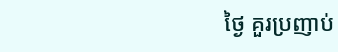ថ្ងៃ គួរប្រញាប់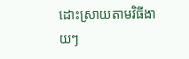ដោះស្រាយតាមវិធីងាយៗ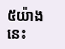៥យ៉ាងនេះ